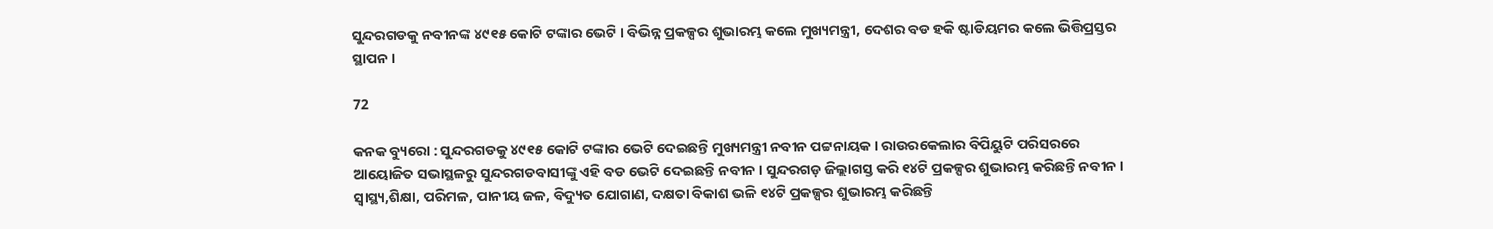ସୁନ୍ଦରଗଡକୁ ନବୀନଙ୍କ ୪୯୧୫ କୋଟି ଟଙ୍କାର ଭେଟି । ବିଭିନ୍ନ ପ୍ରକଳ୍ପର ଶୁଭାରମ୍ଭ କଲେ ମୁଖ୍ୟମନ୍ତ୍ରୀ, ଦେଶର ବଡ ହକି ଷ୍ଟାଡିୟମର କଲେ ଭିତ୍ତିପ୍ରସ୍ତର ସ୍ଥାପନ ।

72

କନକ ବ୍ୟୁରୋ : ସୁନ୍ଦରଗଡକୁ ୪୯୧୫ କୋଟି ଟଙ୍କାର ଭେଟି ଦେଇଛନ୍ତି ମୁଖ୍ୟମନ୍ତ୍ରୀ ନବୀନ ପଟ୍ଟନାୟକ । ରାଉରକେଲାର ବିପିୟୁଟି ପରିସରରେ ଆୟୋଜିତ ସଭାସ୍ଥଳରୁ ସୁନ୍ଦରଗଡବାସୀଙ୍କୁ ଏହି ବଡ ଭେଟି ଦେଇଛନ୍ତି ନବୀନ । ସୁନ୍ଦରଗଡ଼ ଜିଲ୍ଲାଗସ୍ତ କରି ୧୪ଟି ପ୍ରକଳ୍ପର ଶୁଭାରମ୍ଭ କରିଛନ୍ତି ନବୀନ । ସ୍ୱାସ୍ଥ୍ୟ,ଶିକ୍ଷା, ପରିମଳ, ପାନୀୟ ଜଳ, ବିଦ୍ୟୁତ ଯୋଗାଣ, ଦକ୍ଷତା ବିକାଶ ଭଳି ୧୪ଟି ପ୍ରକଳ୍ପର ଶୁଭାରମ୍ଭ କରିଛନ୍ତି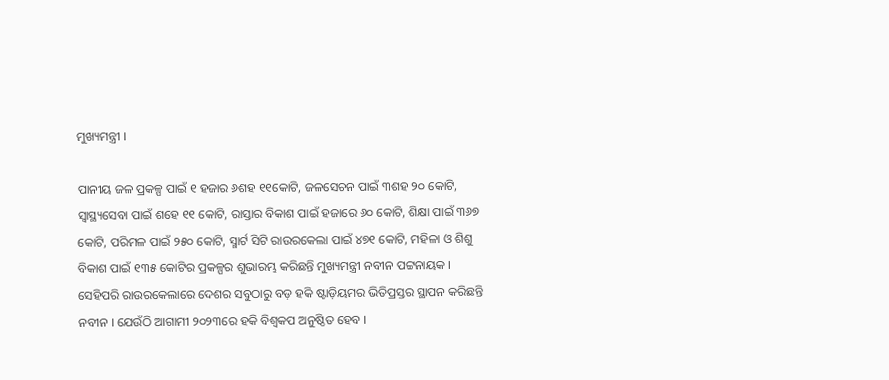ମୁଖ୍ୟମନ୍ତ୍ରୀ ।

ପାନୀୟ ଜଳ ପ୍ରକଳ୍ପ ପାଇଁ ୧ ହଜାର ୬ଶହ ୧୧କୋଟି, ଜଳସେଚନ ପାଇଁ ୩ଶହ ୨୦ କୋଟି, ସ୍ୱାସ୍ଥ୍ୟସେବା ପାଇଁ ଶହେ ୧୧ କୋଟି, ରାସ୍ତାର ବିକାଶ ପାଇଁ ହଜାରେ ୬୦ କୋଟି, ଶିକ୍ଷା ପାଇଁ ୩୬୭ କୋଟି, ପରିମଳ ପାଇଁ ୨୫୦ କୋଟି, ସ୍ମାର୍ଟ ସିଟି ରାଉରକେଲା ପାଇଁ ୪୭୧ କୋଟି, ମହିଳା ଓ ଶିଶୁ ବିକାଶ ପାଇଁ ୧୩୫ କୋଟିର ପ୍ରକଳ୍ପର ଶୁଭାରମ୍ଭ କରିଛନ୍ତି ମୁଖ୍ୟମନ୍ତ୍ରୀ ନବୀନ ପଟ୍ଟନାୟକ । ସେହିପରି ରାଉରକେଲାରେ ଦେଶର ସବୁଠାରୁ ବଡ଼ ହକି ଷ୍ଟାଡ଼ିୟମର ଭିତିପ୍ରସ୍ତର ସ୍ଥାପନ କରିଛନ୍ତି ନବୀନ । ଯେଉଁଠି ଆଗାମୀ ୨୦୨୩ରେ ହକି ବିଶ୍ୱକପ ଅନୁଷ୍ଠିତ ହେବ ।